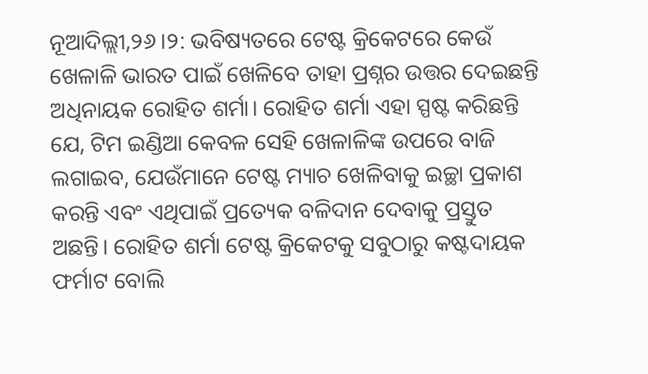ନୂଆଦିଲ୍ଲୀ,୨୬।୨: ଭବିଷ୍ୟତରେ ଟେଷ୍ଟ କ୍ରିକେଟରେ କେଉଁ ଖେଳାଳି ଭାରତ ପାଇଁ ଖେଳିବେ ତାହା ପ୍ରଶ୍ନର ଉତ୍ତର ଦେଇଛନ୍ତି ଅଧିନାୟକ ରୋହିତ ଶର୍ମା। ରୋହିତ ଶର୍ମା ଏହା ସ୍ପଷ୍ଟ କରିଛନ୍ତି ଯେ, ଟିମ ଇଣ୍ଡିଆ କେବଳ ସେହି ଖେଳାଳିଙ୍କ ଉପରେ ବାଜି ଲଗାଇବ, ଯେଉଁମାନେ ଟେଷ୍ଟ ମ୍ୟାଚ ଖେଳିବାକୁ ଇଚ୍ଛା ପ୍ରକାଶ କରନ୍ତି ଏବଂ ଏଥିପାଇଁ ପ୍ରତ୍ୟେକ ବଳିଦାନ ଦେବାକୁ ପ୍ରସ୍ତୁତ ଅଛନ୍ତି। ରୋହିତ ଶର୍ମା ଟେଷ୍ଟ କ୍ରିକେଟକୁ ସବୁଠାରୁ କଷ୍ଟଦାୟକ ଫର୍ମାଟ ବୋଲି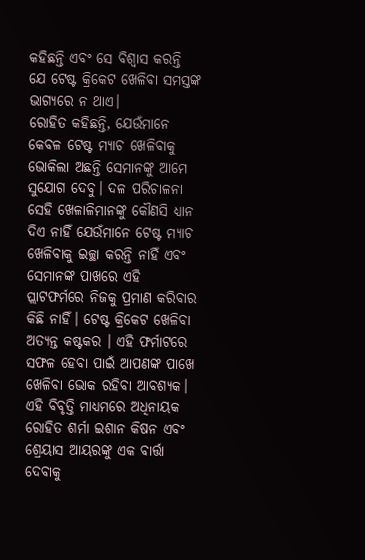କହିଛନ୍ତି ଏବଂ ସେ ବିଶ୍ୱାସ କରନ୍ତି ଯେ ଟେଷ୍ଟ କ୍ରିକେଟ ଖେଳିବା ସମସ୍ତଙ୍କ ଭାଗ୍ୟରେ ନ ଥାଏ।
ରୋହିତ କହିଛନ୍ତି, ଯେଉଁମାନେ କେବଳ ଟେଷ୍ଟ ମ୍ୟାଚ ଖେଳିବାକୁ ଭୋକିଲା ଅଛନ୍ତି ସେମାନଙ୍କୁ ଆମେ ସୁଯୋଗ ଦେବୁ। ଦଳ ପରିଚାଳନା ସେହି ଖେଳାଳିମାନଙ୍କୁ କୌଣସି ଧ୍ୟାନ ଦିଏ ନାହିଁ ଯେଉଁମାନେ ଟେଷ୍ଟ ମ୍ୟାଚ ଖେଳିବାକୁ ଇଚ୍ଛା କରନ୍ତି ନାହିଁ ଏବଂ ସେମାନଙ୍କ ପାଖରେ ଏହି ପ୍ଲାଟଫର୍ମରେ ନିଜକୁ ପ୍ରମାଣ କରିବାର କିଛି ନାହିଁ। ଟେଷ୍ଟ କ୍ରିକେଟ ଖେଳିବା ଅତ୍ୟନ୍ତ କଷ୍ଟକର । ଏହି ଫର୍ମାଟରେ ସଫଳ ହେବା ପାଇଁ ଆପଣଙ୍କ ପାଖେ ଖେଳିବା ଭୋକ ରହିବା ଆବଶ୍ୟକ।
ଏହି ବିବୃତ୍ତି ମାଧ୍ୟମରେ ଅଧିନାୟକ ରୋହିତ ଶର୍ମା ଇଶାନ କିଷନ ଏବଂ ଶ୍ରେୟାସ ଆୟରଙ୍କୁ ଏକ ବାର୍ତ୍ତା ଦେବାକୁ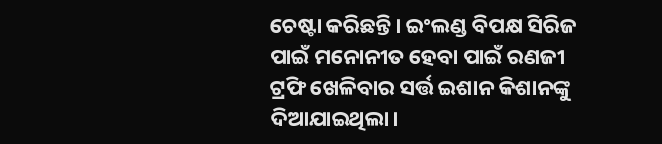ଚେଷ୍ଟା କରିଛନ୍ତି। ଇଂଲଣ୍ଡ ବିପକ୍ଷ ସିରିଜ ପାଇଁ ମନୋନୀତ ହେବା ପାଇଁ ରଣଜୀ ଟ୍ରଫି ଖେଳିବାର ସର୍ତ୍ତ ଇଶାନ କିଶାନଙ୍କୁ ଦିଆଯାଇଥିଲା।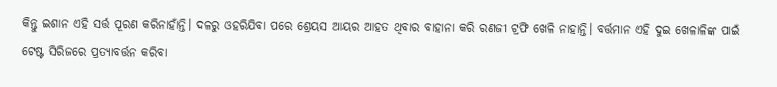କିନ୍ତୁ ଇଶାନ ଏହି ସର୍ତ୍ତ ପୂରଣ କରିନାହାଁନ୍ତି। ଦଳରୁ ଓହରିଯିବା ପରେ ଶ୍ରେୟସ ଆୟର ଆହତ ଥିବାର ବାହାନା କରି ରଣଜୀ ଟ୍ରଫି ଖେଳି ନାହାନ୍ତି। ବର୍ତ୍ତମାନ ଏହି ଦୁଇ ଖେଳାଳିଙ୍କ ପାଇଁ ଟେଷ୍ଟ ସିରିଜରେ ପ୍ରତ୍ୟାବର୍ତ୍ତନ କରିବା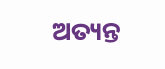ଅତ୍ୟନ୍ତ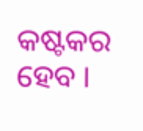କଷ୍ଟକର ହେବ ।